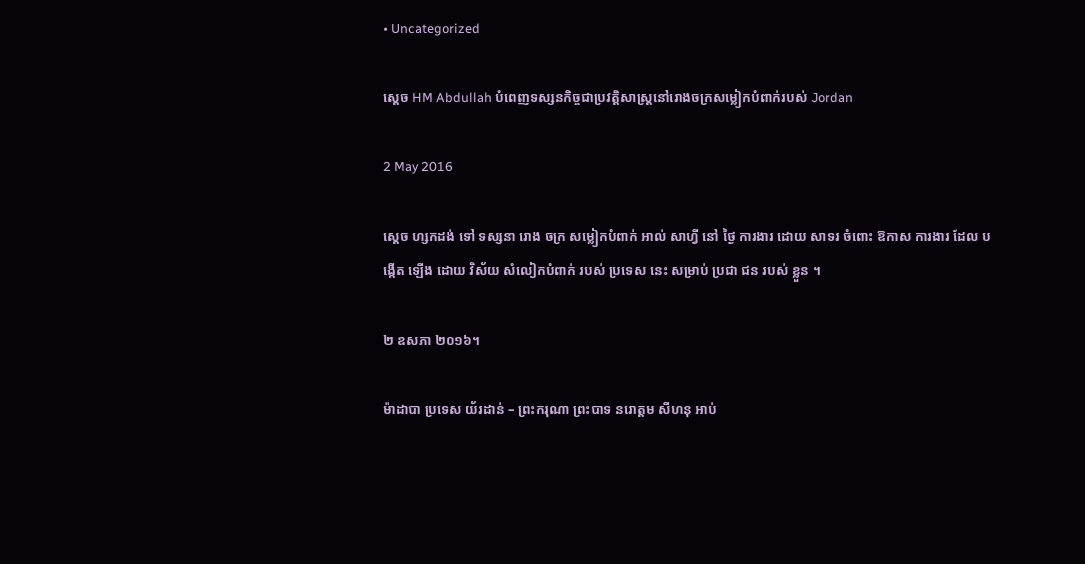• Uncategorized

ស្តេច HM Abdullah បំពេញទស្សនកិច្ចជាប្រវត្តិសាស្ត្រនៅរោងចក្រសម្លៀកបំពាក់របស់ Jordan

2 May 2016

ស្តេច ហ្សកដង់ ទៅ ទស្សនា រោង ចក្រ សម្លៀកបំពាក់ អាល់ សាហ្វី នៅ ថ្ងៃ ការងារ ដោយ សាទរ ចំពោះ ឱកាស ការងារ ដែល បង្កើត ឡើង ដោយ វិស័យ សំលៀកបំពាក់ របស់ ប្រទេស នេះ សម្រាប់ ប្រជា ជន របស់ ខ្លួន ។

២ ឧសភា ២០១៦។

ម៉ាដាបា ប្រទេស យ័រដាន់ – ព្រះករុណា ព្រះបាទ នរោត្តម សីហនុ អាប់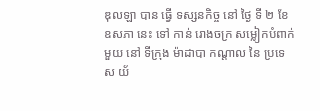ឌុលឡា បាន ធ្វើ ទស្សនកិច្ច នៅ ថ្ងៃ ទី ២ ខែ ឧសភា នេះ ទៅ កាន់ រោងចក្រ សម្លៀកបំពាក់ មួយ នៅ ទីក្រុង ម៉ាដាបា កណ្តាល នៃ ប្រទេស យ័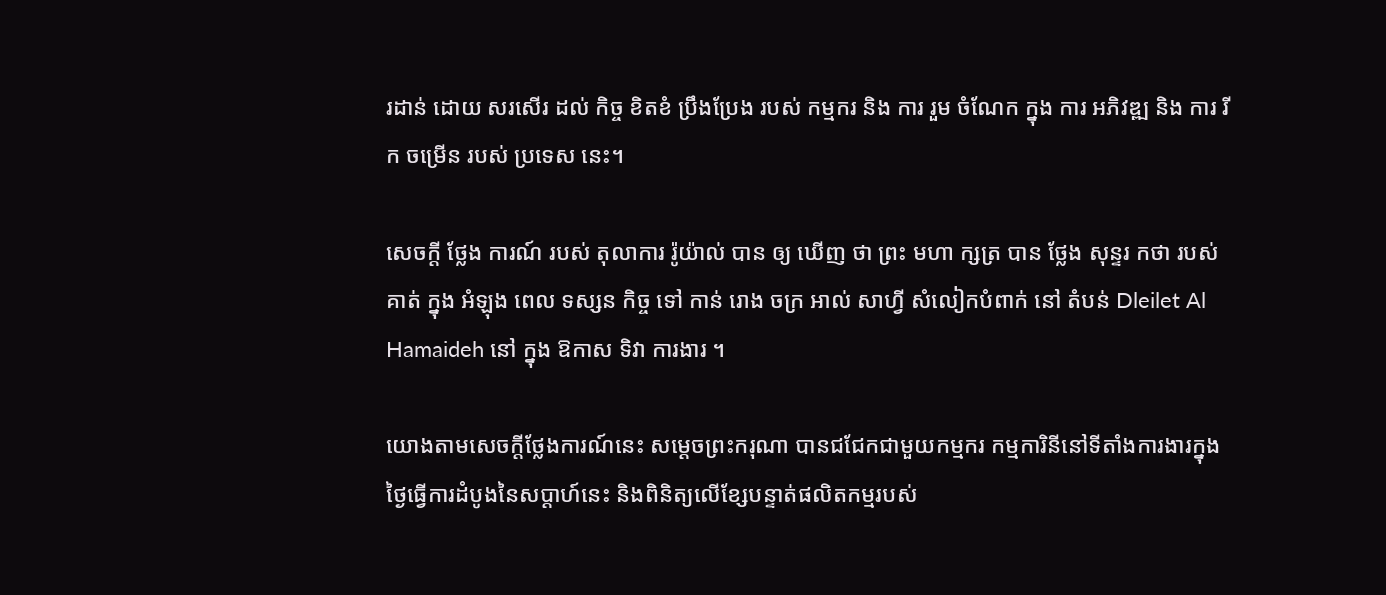រដាន់ ដោយ សរសើរ ដល់ កិច្ច ខិតខំ ប្រឹងប្រែង របស់ កម្មករ និង ការ រួម ចំណែក ក្នុង ការ អភិវឌ្ឍ និង ការ រីក ចម្រើន របស់ ប្រទេស នេះ។

សេចក្តី ថ្លែង ការណ៍ របស់ តុលាការ រ៉ូយ៉ាល់ បាន ឲ្យ ឃើញ ថា ព្រះ មហា ក្សត្រ បាន ថ្លែង សុន្ទរ កថា របស់ គាត់ ក្នុង អំឡុង ពេល ទស្សន កិច្ច ទៅ កាន់ រោង ចក្រ អាល់ សាហ្វី សំលៀកបំពាក់ នៅ តំបន់ Dleilet Al Hamaideh នៅ ក្នុង ឱកាស ទិវា ការងារ ។

យោងតាមសេចក្តីថ្លែងការណ៍នេះ សម្ដេចព្រះករុណា បានជជែកជាមួយកម្មករ កម្មការិនីនៅទីតាំងការងារក្នុងថ្ងៃធ្វើការដំបូងនៃសប្ដាហ៍នេះ និងពិនិត្យលើខ្សែបន្ទាត់ផលិតកម្មរបស់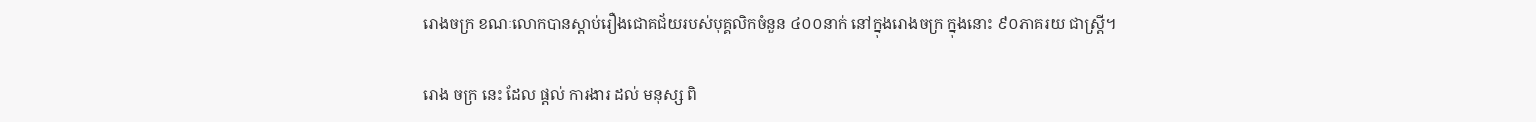រោងចក្រ ខណៈលោកបានស្តាប់រឿងជោគជ័យរបស់បុគ្គលិកចំនួន ៤០០នាក់ នៅក្នុងរោងចក្រ ក្នុងនោះ ៩០ភាគរយ ជាស្ត្រី។

រោង ចក្រ នេះ ដែល ផ្តល់ ការងារ ដល់ មនុស្ស ពិ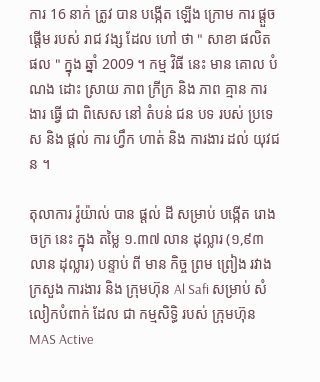ការ 16 នាក់ ត្រូវ បាន បង្កើត ឡើង ក្រោម ការ ផ្តួច ផ្តើម របស់ រាជ វង្ស ដែល ហៅ ថា " សាខា ផលិត ផល " ក្នុង ឆ្នាំ 2009 ។ កម្ម វិធី នេះ មាន គោល បំណង ដោះ ស្រាយ ភាព ក្រីក្រ និង ភាព គ្មាន ការងារ ធ្វើ ជា ពិសេស នៅ តំបន់ ជន បទ របស់ ប្រទេស និង ផ្តល់ ការ ហ្វឹក ហាត់ និង ការងារ ដល់ យុវជន ។

តុលាការ រ៉ូយ៉ាល់ បាន ផ្តល់ ដី សម្រាប់ បង្កើត រោងចក្រ នេះ ក្នុង តម្លៃ ១.៣៧ លាន ដុល្លារ (១,៩៣ លាន ដុល្លារ) បន្ទាប់ ពី មាន កិច្ច ព្រម ព្រៀង រវាង ក្រសួង ការងារ និង ក្រុមហ៊ុន Al Safi សម្រាប់ សំលៀកបំពាក់ ដែល ជា កម្មសិទ្ធិ របស់ ក្រុមហ៊ុន MAS Active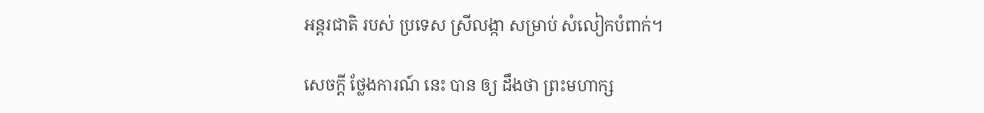អន្តរជាតិ របស់ ប្រទេស ស្រីលង្កា សម្រាប់ សំលៀកបំពាក់។

សេចក្តី ថ្លែងការណ៍ នេះ បាន ឲ្យ ដឹងថា ព្រះមហាក្ស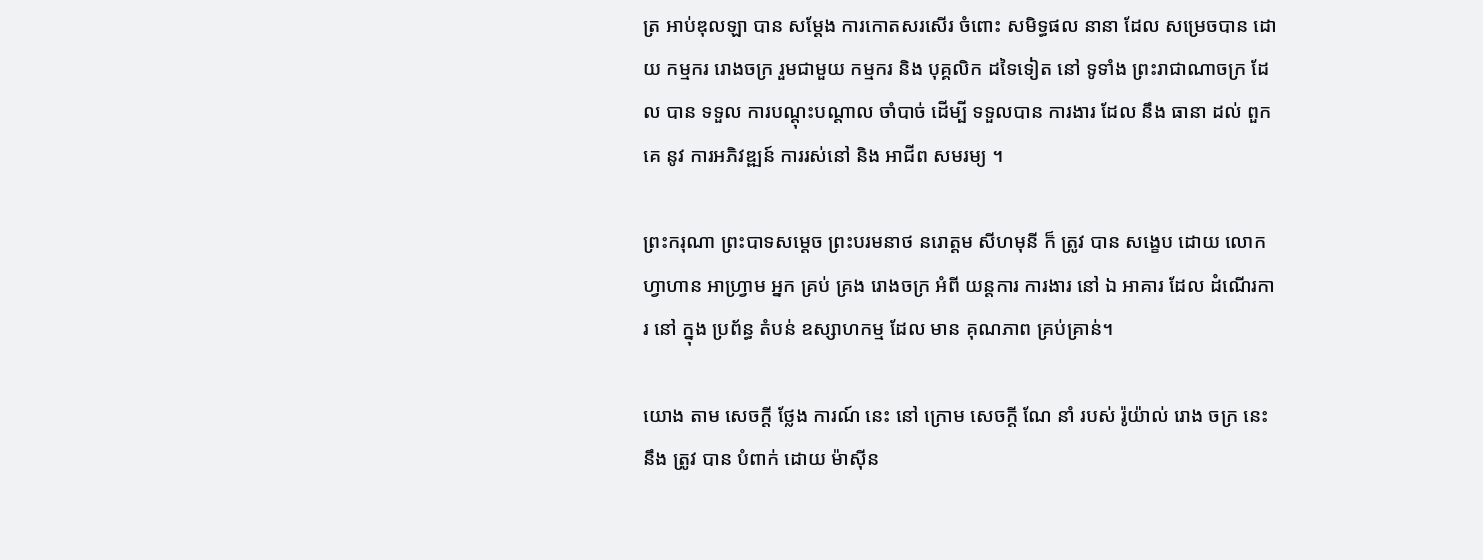ត្រ អាប់ឌុលឡា បាន សម្តែង ការកោតសរសើរ ចំពោះ សមិទ្ធផល នានា ដែល សម្រេចបាន ដោយ កម្មករ រោងចក្រ រួមជាមួយ កម្មករ និង បុគ្គលិក ដទៃទៀត នៅ ទូទាំង ព្រះរាជាណាចក្រ ដែល បាន ទទួល ការបណ្តុះបណ្តាល ចាំបាច់ ដើម្បី ទទួលបាន ការងារ ដែល នឹង ធានា ដល់ ពួកគេ នូវ ការអភិវឌ្ឍន៍ ការរស់នៅ និង អាជីព សមរម្យ ។

ព្រះករុណា ព្រះបាទសម្តេច ព្រះបរមនាថ នរោត្តម សីហមុនី ក៏ ត្រូវ បាន សង្ខេប ដោយ លោក ហ្វាហាន អាហ្វ្រាម អ្នក គ្រប់ គ្រង រោងចក្រ អំពី យន្តការ ការងារ នៅ ឯ អាគារ ដែល ដំណើរការ នៅ ក្នុង ប្រព័ន្ធ តំបន់ ឧស្សាហកម្ម ដែល មាន គុណភាព គ្រប់គ្រាន់។

យោង តាម សេចក្តី ថ្លែង ការណ៍ នេះ នៅ ក្រោម សេចក្តី ណែ នាំ របស់ រ៉ូយ៉ាល់ រោង ចក្រ នេះ នឹង ត្រូវ បាន បំពាក់ ដោយ ម៉ាស៊ីន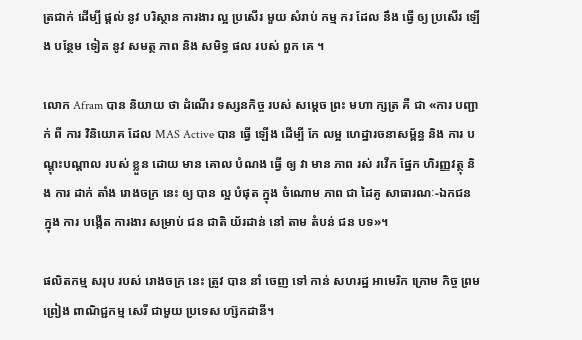ត្រជាក់ ដើម្បី ផ្តល់ នូវ បរិស្ថាន ការងារ ល្អ ប្រសើរ មួយ សំរាប់ កម្ម ករ ដែល នឹង ធ្វើ ឲ្យ ប្រសើរ ឡើង បន្ថែម ទៀត នូវ សមត្ថ ភាព និង សមិទ្ធ ផល របស់ ពួក គេ ។

លោក Afram បាន និយាយ ថា ដំណើរ ទស្សនកិច្ច របស់ សម្ដេច ព្រះ មហា ក្សត្រ គឺ ជា «ការ បញ្ជាក់ ពី ការ វិនិយោគ ដែល MAS Active បាន ធ្វើ ឡើង ដើម្បី កែ លម្អ ហេដ្ឋារចនាសម្ព័ន្ធ និង ការ បណ្ដុះបណ្ដាល របស់ ខ្លួន ដោយ មាន គោល បំណង ធ្វើ ឲ្យ វា មាន ភាព រស់ រវើក ផ្នែក ហិរញ្ញវត្ថុ និង ការ ដាក់ តាំង រោងចក្រ នេះ ឲ្យ បាន ល្អ បំផុត ក្នុង ចំណោម ភាព ជា ដៃគូ សាធារណៈ-ឯកជន ក្នុង ការ បង្កើត ការងារ សម្រាប់ ជន ជាតិ យ័រដាន់ នៅ តាម តំបន់ ជន បទ»។

ផលិតកម្ម សរុប របស់ រោងចក្រ នេះ ត្រូវ បាន នាំ ចេញ ទៅ កាន់ សហរដ្ឋ អាមេរិក ក្រោម កិច្ច ព្រម ព្រៀង ពាណិជ្ជកម្ម សេរី ជាមួយ ប្រទេស ហ្ស៊កដានី។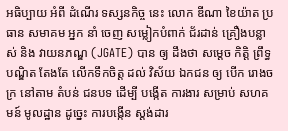អធិប្បាយ អំពី ដំណើរ ទស្សនកិច្ច នេះ លោក ឌីណា ខៃយ៉ាត ប្រធាន សមាគម អ្នក នាំ ចេញ សម្លៀកបំពាក់ ជ័រដាន់ គ្រឿងបន្លាស់ និង វាយនភណ្ឌ (JGATE) បាន ឲ្យ ដឹងថា សម្តេច កិត្តិ ព្រឹទ្ធ បណ្ឌិត តែងតែ លើកទឹកចិត្ត ដល់ វិស័យ ឯកជន ឲ្យ បើក រោងចក្រ នៅតាម តំបន់ ជនបទ ដើម្បី បង្កើត ការងារ សម្រាប់ សហគមន៍ មូលដ្ឋាន ដូច្នេះ ការបង្កើន ស្តង់ដារ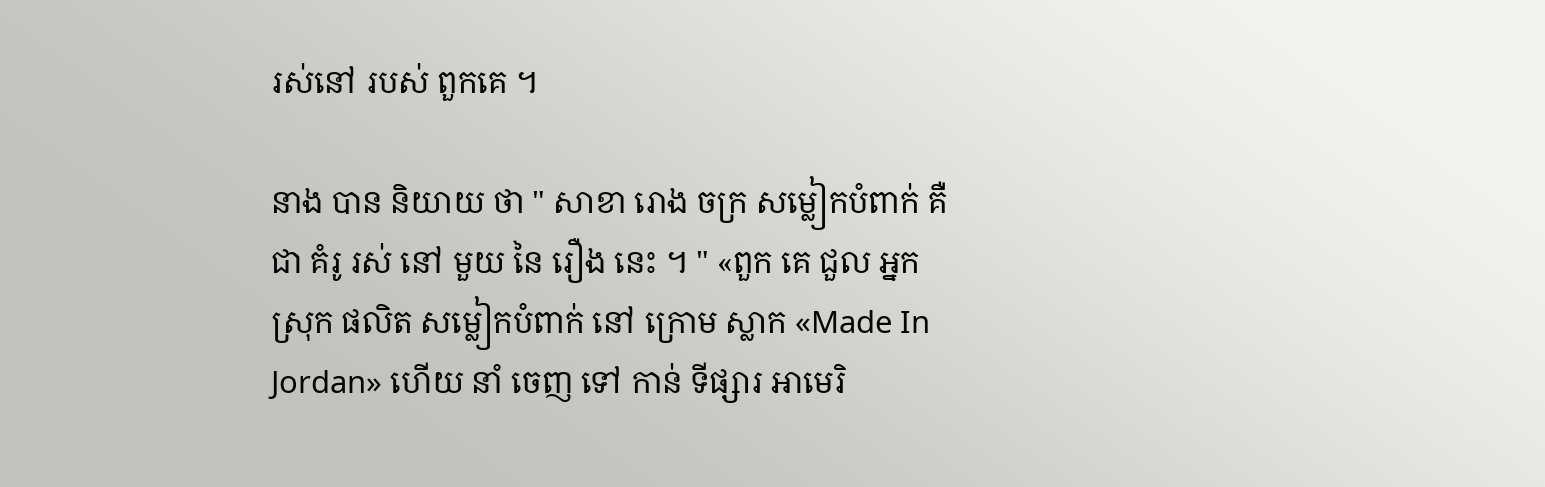រស់នៅ របស់ ពួកគេ ។

នាង បាន និយាយ ថា " សាខា រោង ចក្រ សម្លៀកបំពាក់ គឺ ជា គំរូ រស់ នៅ មួយ នៃ រឿង នេះ ។ " «ពួក គេ ជួល អ្នក ស្រុក ផលិត សម្លៀកបំពាក់ នៅ ក្រោម ស្លាក «Made In Jordan» ហើយ នាំ ចេញ ទៅ កាន់ ទីផ្សារ អាមេរិ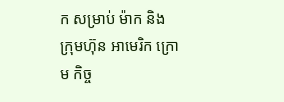ក សម្រាប់ ម៉ាក និង ក្រុមហ៊ុន អាមេរិក ក្រោម កិច្ច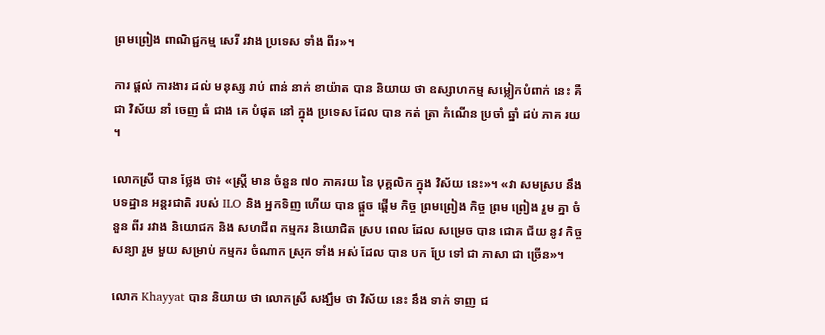ព្រមព្រៀង ពាណិជ្ជកម្ម សេរី រវាង ប្រទេស ទាំង ពីរ»។

ការ ផ្តល់ ការងារ ដល់ មនុស្ស រាប់ ពាន់ នាក់ ខាយ៉ាត បាន និយាយ ថា ឧស្សាហកម្ម សម្លៀកបំពាក់ នេះ គឺ ជា វិស័យ នាំ ចេញ ធំ ជាង គេ បំផុត នៅ ក្នុង ប្រទេស ដែល បាន កត់ ត្រា កំណើន ប្រចាំ ឆ្នាំ ដប់ ភាគ រយ ។

លោកស្រី បាន ថ្លែង ថា៖ «ស្ត្រី មាន ចំនួន ៧០ ភាគរយ នៃ បុគ្គលិក ក្នុង វិស័យ នេះ»។ «វា សមស្រប នឹង បទដ្ឋាន អន្តរជាតិ របស់ ILO និង អ្នកទិញ ហើយ បាន ផ្តួច ផ្តើម កិច្ច ព្រមព្រៀង កិច្ច ព្រម ព្រៀង រួម គ្នា ចំនួន ពីរ រវាង និយោជក និង សហជីព កម្មករ និយោជិត ស្រប ពេល ដែល សម្រេច បាន ជោគ ជ័យ នូវ កិច្ច សន្យា រួម មួយ សម្រាប់ កម្មករ ចំណាក ស្រុក ទាំង អស់ ដែល បាន បក ប្រែ ទៅ ជា ភាសា ជា ច្រើន»។

លោក Khayyat បាន និយាយ ថា លោកស្រី សង្ឃឹម ថា វិស័យ នេះ នឹង ទាក់ ទាញ ជ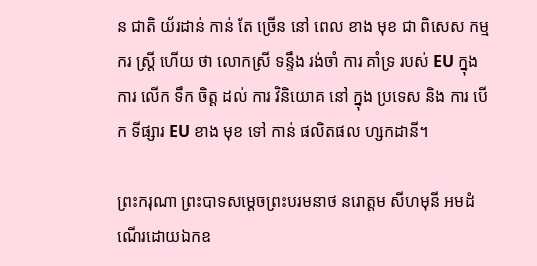ន ជាតិ យ័រដាន់ កាន់ តែ ច្រើន នៅ ពេល ខាង មុខ ជា ពិសេស កម្មករ ស្ត្រី ហើយ ថា លោកស្រី ទន្ទឹង រង់ចាំ ការ គាំទ្រ របស់ EU ក្នុង ការ លើក ទឹក ចិត្ត ដល់ ការ វិនិយោគ នៅ ក្នុង ប្រទេស និង ការ បើក ទីផ្សារ EU ខាង មុខ ទៅ កាន់ ផលិតផល ហ្សកដានី។

ព្រះករុណា ព្រះបាទសម្តេចព្រះបរមនាថ នរោត្តម សីហមុនី អមដំណើរដោយឯកឧ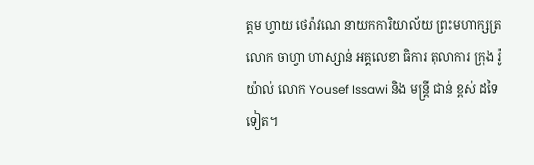ត្តម ហ្វាយ ថេរ៉ាវណេ នាយកការិយាល័យ ព្រះមហាក្សត្រ លោក ចាហ្វា ហាស្សាន់ អគ្គលេខា ធិការ តុលាការ ក្រុង រ៉ូយ៉ាល់ លោក Yousef Issawi និង មន្ត្រី ជាន់ ខ្ពស់ ដទៃ ទៀត។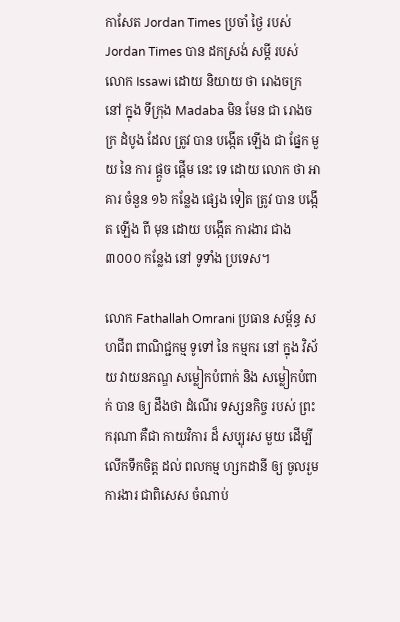កាសែត Jordan Times ប្រចាំ ថ្ងៃ របស់ Jordan Times បាន ដកស្រង់ សម្តី របស់ លោក Issawi ដោយ និយាយ ថា រោងចក្រ នៅ ក្នុង ទីក្រុង Madaba មិន មែន ជា រោងចក្រ ដំបូង ដែល ត្រូវ បាន បង្កើត ឡើង ជា ផ្នែក មួយ នៃ ការ ផ្តួច ផ្តើម នេះ ទេ ដោយ លោក ថា អាគារ ចំនួន ១៦ កន្លែង ផ្សេង ទៀត ត្រូវ បាន បង្កើត ឡើង ពី មុន ដោយ បង្កើត ការងារ ជាង ៣០០០ កន្លែង នៅ ទូទាំង ប្រទេស។

លោក Fathallah Omrani ប្រធាន សម្ព័ន្ធ សហជីព ពាណិជ្ជកម្ម ទូទៅ នៃ កម្មករ នៅ ក្នុង វិស័យ វាយនភណ្ឌ សម្លៀកបំពាក់ និង សម្លៀកបំពាក់ បាន ឲ្យ ដឹងថា ដំណើរ ទស្សនកិច្ច របស់ ព្រះករុណា គឺជា កាយវិការ ដ៏ សប្បុរស មួយ ដើម្បី លើកទឹកចិត្ត ដល់ ពលកម្ម ហ្សកដានី ឲ្យ ចូលរួម ការងារ ជាពិសេស ចំណាប់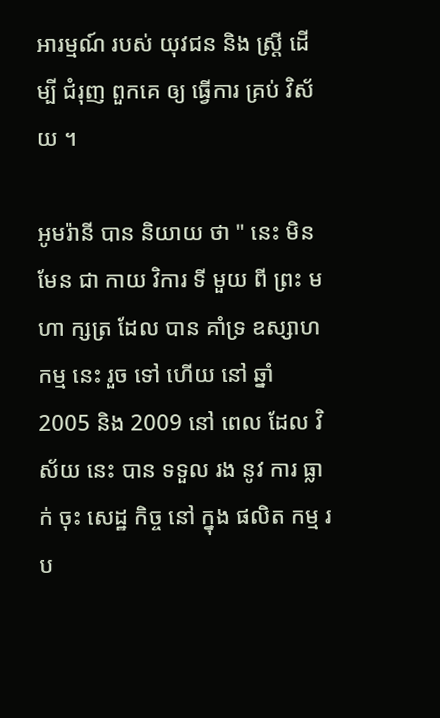អារម្មណ៍ របស់ យុវជន និង ស្ត្រី ដើម្បី ជំរុញ ពួកគេ ឲ្យ ធ្វើការ គ្រប់ វិស័យ ។

អូមរ៉ានី បាន និយាយ ថា " នេះ មិន មែន ជា កាយ វិការ ទី មួយ ពី ព្រះ មហា ក្សត្រ ដែល បាន គាំទ្រ ឧស្សាហកម្ម នេះ រួច ទៅ ហើយ នៅ ឆ្នាំ 2005 និង 2009 នៅ ពេល ដែល វិស័យ នេះ បាន ទទួល រង នូវ ការ ធ្លាក់ ចុះ សេដ្ឋ កិច្ច នៅ ក្នុង ផលិត កម្ម រប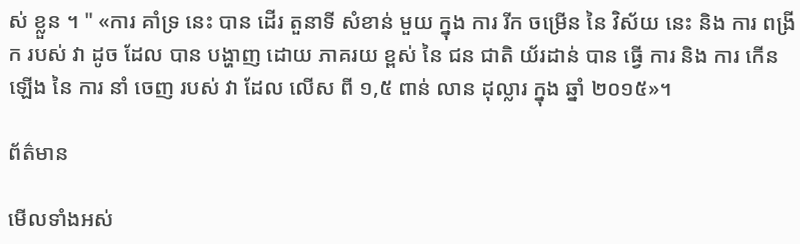ស់ ខ្លួន ។ " «ការ គាំទ្រ នេះ បាន ដើរ តួនាទី សំខាន់ មួយ ក្នុង ការ រីក ចម្រើន នៃ វិស័យ នេះ និង ការ ពង្រីក របស់ វា ដូច ដែល បាន បង្ហាញ ដោយ ភាគរយ ខ្ពស់ នៃ ជន ជាតិ យ័រដាន់ បាន ធ្វើ ការ និង ការ កើន ឡើង នៃ ការ នាំ ចេញ របស់ វា ដែល លើស ពី ១,៥ ពាន់ លាន ដុល្លារ ក្នុង ឆ្នាំ ២០១៥»។

ព័ត៌មាន

មើលទាំងអស់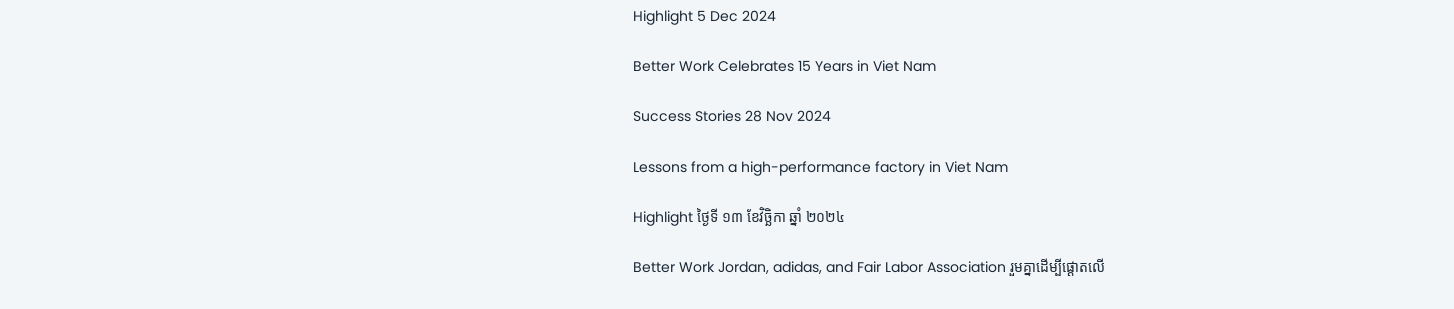Highlight 5 Dec 2024

Better Work Celebrates 15 Years in Viet Nam

Success Stories 28 Nov 2024

Lessons from a high-performance factory in Viet Nam

Highlight ថ្ងៃទី ១៣ ខែវិច្ឆិកា ឆ្នាំ ២០២៤

Better Work Jordan, adidas, and Fair Labor Association រួមគ្នាដើម្បីផ្តោតលើ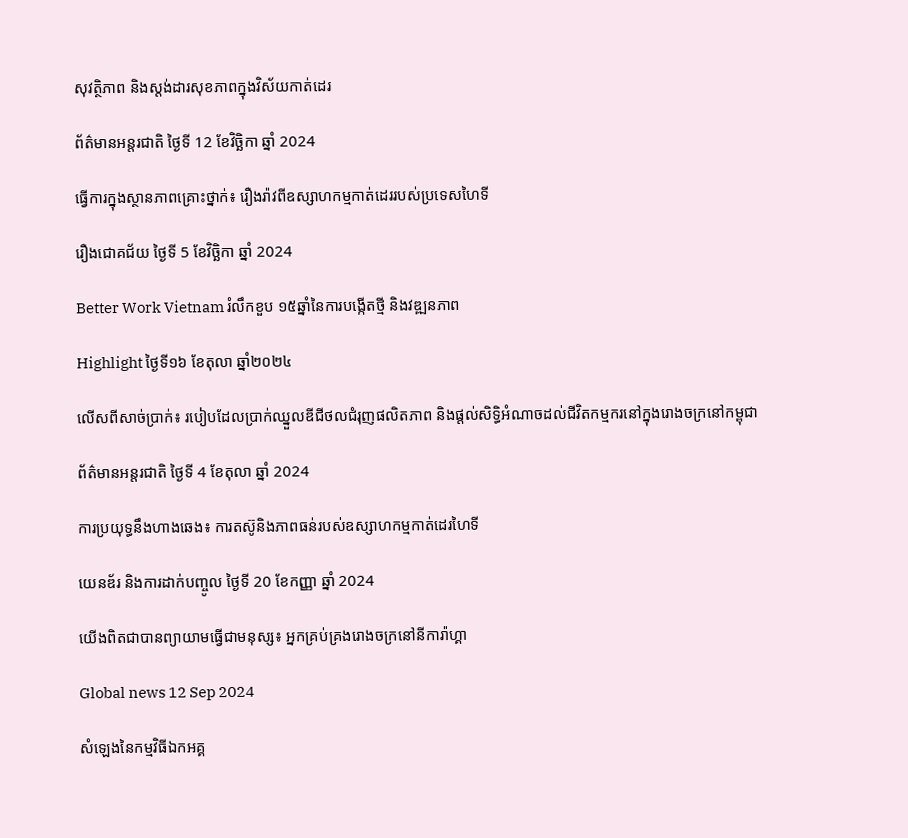សុវត្ថិភាព និងស្តង់ដារសុខភាពក្នុងវិស័យកាត់ដេរ

ព័ត៌មានអន្តរជាតិ ថ្ងៃទី 12 ខែវិច្ឆិកា ឆ្នាំ 2024

ធ្វើការក្នុងស្ថានភាពគ្រោះថ្នាក់៖ រឿងរ៉ាវពីឧស្សាហកម្មកាត់ដេររបស់ប្រទេសហៃទី

រឿងជោគជ័យ ថ្ងៃទី 5 ខែវិច្ឆិកា ឆ្នាំ 2024

Better Work Vietnam រំលឹកខួប ១៥ឆ្នាំនៃការបង្កើតថ្មី និងវឌ្ឍនភាព

Highlight ថ្ងៃទី១៦ ខែតុលា ឆ្នាំ២០២៤

លើសពីសាច់ប្រាក់៖ របៀបដែលប្រាក់ឈ្នួលឌីជីថលជំរុញផលិតភាព និងផ្តល់សិទ្ធិអំណាចដល់ជីវិតកម្មករនៅក្នុងរោងចក្រនៅកម្ពុជា

ព័ត៌មានអន្តរជាតិ ថ្ងៃទី 4 ខែតុលា ឆ្នាំ 2024

ការប្រយុទ្ធនឹងហាងឆេង៖ ការតស៊ូនិងភាពធន់របស់ឧស្សាហកម្មកាត់ដេរហៃទី

យេនឌ័រ និងការដាក់បញ្ចូល ថ្ងៃទី 20 ខែកញ្ញា ឆ្នាំ 2024

យើងពិតជាបានព្យាយាមធ្វើជាមនុស្ស៖ អ្នកគ្រប់គ្រងរោងចក្រនៅនីការ៉ាហ្គា

Global news 12 Sep 2024

សំឡេងនៃកម្មវិធីឯកអគ្គ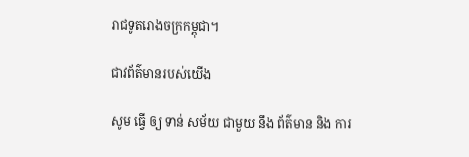រាជទូតរោងចក្រកម្ពុជា។

ជាវព័ត៌មានរបស់យើង

សូម ធ្វើ ឲ្យ ទាន់ សម័យ ជាមួយ នឹង ព័ត៌មាន និង ការ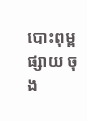បោះពុម្ព ផ្សាយ ចុង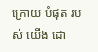ក្រោយ បំផុត របស់ យើង ដោ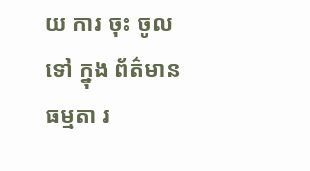យ ការ ចុះ ចូល ទៅ ក្នុង ព័ត៌មាន ធម្មតា រ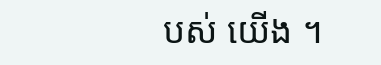បស់ យើង ។